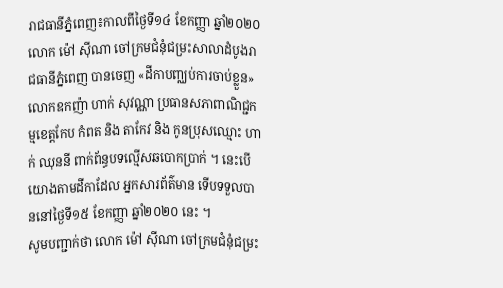រាជធានីភ្នំពេញ៖កាលពីថ្ងៃទី១៤ ខែកញ្ញា ឆ្នាំ២០២០ លោក ម៉ៅ ស៊ីណា ចៅក្រមជំនុំជម្រះសាលាដំបូងរាជធានីភ្នំពេញ បានចេញ «ដីកាបញ្ឈប់ការចាប់ខ្លួន» លោកឧកញ៉ា ហាក់ សុវណ្ណា ប្រធានសភាពាណិជ្ជកម្មខេត្តកែប កំពត និង តាកែវ និង កូនប្រុសឈ្មោះ ហាក់ ឈុននី ពាក់ព័ន្ធបទល្មើសឆបោកប្រាក់ ។ នេះបើយោងតាមដីកាដែល អ្នកសារព័ត៌មាន ទើបទទួលបាននៅថ្ងៃទី១៥ ខែកញ្ញា ឆ្នាំ២០២០ នេះ ។
សូមបញ្ជាក់ថា លោក ម៉ៅ ស៊ីណា ចៅក្រមជំនុំជម្រះ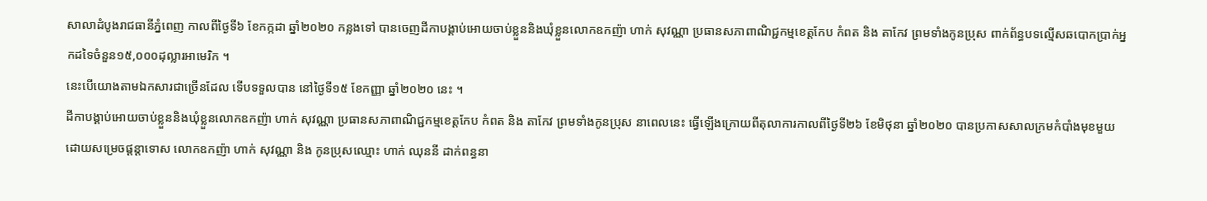សាលាដំបូងរាជធានីភ្នំពេញ កាលពីថ្ងៃទី៦ ខែកក្កដា ឆ្នាំ២០២០ កន្លងទៅ បានចេញដីកាបង្គាប់អោយចាប់ខ្លួននិងឃុំខ្លួនលោកឧកញ៉ា ហាក់ សុវណ្ណា ប្រធានសភាពាណិជ្ជកម្មខេត្តកែប កំពត និង តាកែវ ព្រមទាំងកូនប្រុស ពាក់ព័ន្ធបទល្មើសឆបោកប្រាក់អ្នកដទៃចំនួន១៥,០០០ដុល្លារអាមេរិក ។
នេះបើយោងតាមឯកសារជាច្រើនដែល ទើបទទួលបាន នៅថ្ងៃទី១៥ ខែកញ្ញា ឆ្នាំ២០២០ នេះ ។
ដីកាបង្គាប់អោយចាប់ខ្លួននិងឃុំខ្លួនលោកឧកញ៉ា ហាក់ សុវណ្ណា ប្រធានសភាពាណិជ្ជកម្មខេត្តកែប កំពត និង តាកែវ ព្រមទាំងកូនប្រុស នាពេលនេះ ធ្វើឡើងក្រោយពីតុលាការកាលពីថ្ងៃទី២៦ ខែមិថុនា ឆ្នាំ២០២០ បានប្រកាសសាលក្រមកំបាំងមុខមួយ ដោយសម្រេចផ្តន្តាទោស លោកឧកញ៉ា ហាក់ សុវណ្ណា និង កូនប្រុសឈ្មោះ ហាក់ ឈុននី ដាក់ពន្ធនា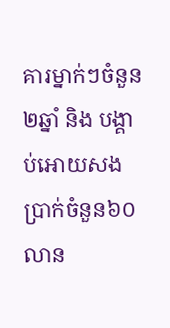គារម្នាក់ៗចំនួន២ឆ្នាំ និង បង្គាប់អោយសងប្រាក់ចំនួន៦០លាន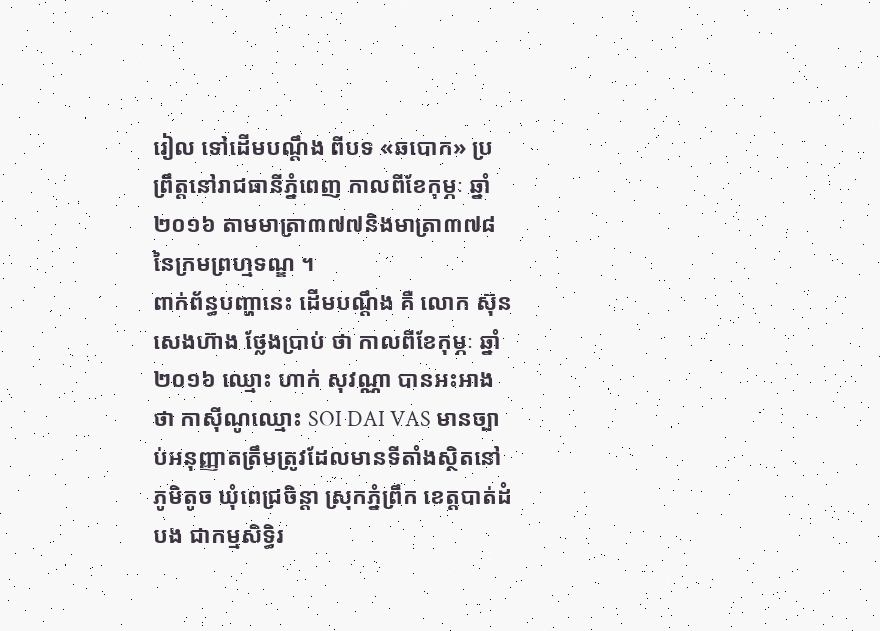រៀល ទៅដើមបណ្តឹង ពីបទ «ឆបោក» ប្រព្រឹត្តនៅរាជធានីភ្នំពេញ កាលពីខែកុម្ភៈ ឆ្នាំ២០១៦ តាមមាត្រា៣៧៧និងមាត្រា៣៧៨ នៃក្រមព្រហ្មទណ្ឌ ។
ពាក់ព័ន្ធបញ្ហានេះ ដើមបណ្តឹង គឺ លោក ស៊ុន សេងហ៊ាង ថ្លែងប្រាប់ ថា កាលពីខែកុម្ភៈ ឆ្នាំ២០១៦ ឈ្មោះ ហាក់ សុវណ្ណា បានអះអាងថា កាស៊ីណូឈ្មោះ SOI DAI VAS មានច្បាប់អនុញ្ញាតត្រឹមត្រូវដែលមានទីតាំងស្ថិតនៅភូមិតូច ឃុំពេជ្រចិន្តា ស្រុកភ្នំព្រឹក ខេត្តបាត់ដំបង ជាកម្មសិទ្ធិរ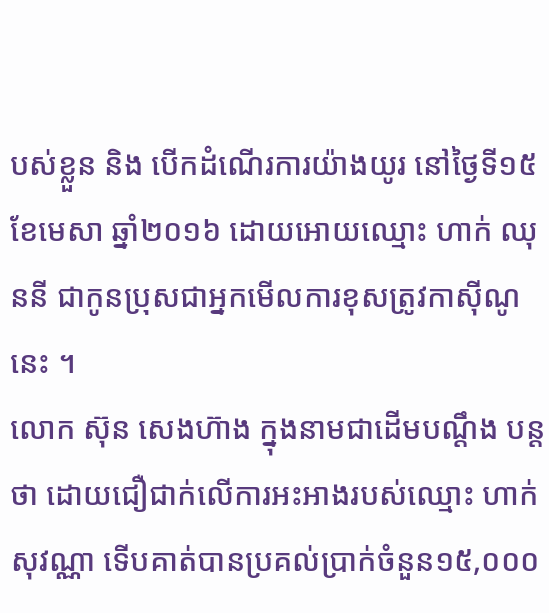បស់ខ្លួន និង បើកដំណើរការយ៉ាងយូរ នៅថ្ងៃទី១៥ ខែមេសា ឆ្នាំ២០១៦ ដោយអោយឈ្មោះ ហាក់ ឈុននី ជាកូនប្រុសជាអ្នកមើលការខុសត្រូវកាស៊ីណូ នេះ ។
លោក ស៊ុន សេងហ៊ាង ក្នុងនាមជាដើមបណ្តឹង បន្តថា ដោយជឿជាក់លើការអះអាងរបស់ឈ្មោះ ហាក់ សុវណ្ណា ទើបគាត់បានប្រគល់ប្រាក់ចំនួន១៥,០០០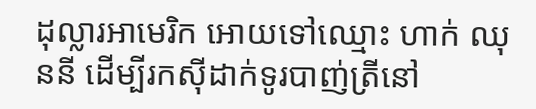ដុល្លារអាមេរិក អោយទៅឈ្មោះ ហាក់ ឈុននី ដើម្បីរកស៊ីដាក់ទូរបាញ់ត្រីនៅ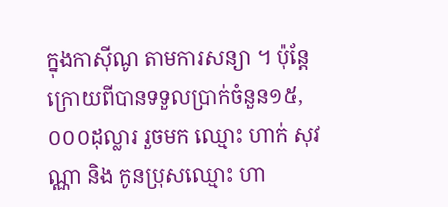ក្នុងកាស៊ីណូ តាមការសន្យា ។ ប៉ុន្តែ ក្រោយពីបានទទួលប្រាក់ចំនួន១៥,០០០ដុល្លារ រួចមក ឈ្មោះ ហាក់ សុវណ្ណា និង កូនប្រុសឈ្មោះ ហា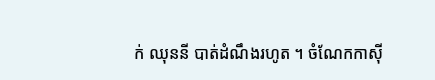ក់ ឈុននី បាត់ដំណឹងរហូត ។ ចំណែកកាស៊ី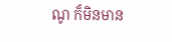ណូ ក៏មិនមាន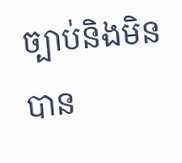ច្បាប់និងមិនបាន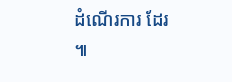ដំណើរការ ដែរ ៕